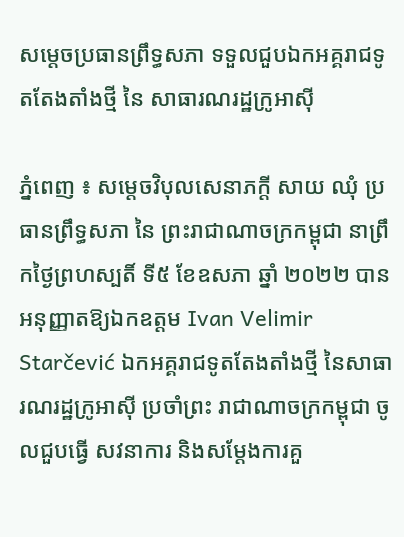សម្តេចប្រធានព្រឹទ្ធសភា ទទួលជួបឯកអគ្គរាជទូតតែងតាំងថ្មី នៃ សាធារណរដ្ឋក្រូអាស៊ី

ភ្នំពេញ ៖ សម្តេចវិបុលសេនាភក្តី សាយ ឈុំ ប្រធានព្រឹទ្ធសភា នៃ ព្រះរាជាណាចក្រកម្ពុជា នាព្រឹកថ្ងៃព្រហស្បតិ៍ ទី៥ ខែឧសភា ឆ្នាំ ២០២២ បានអនុញ្ញាតឱ្យឯកឧត្តម Ivan Velimir Starčević ឯកអគ្គរាជទូតតែងតាំងថ្មី នៃសាធារណរដ្ឋក្រូអាស៊ី ប្រចាំព្រះ រាជាណាចក្រកម្ពុជា ចូលជួបធ្វើ សវនាការ និងសម្តែងការគួ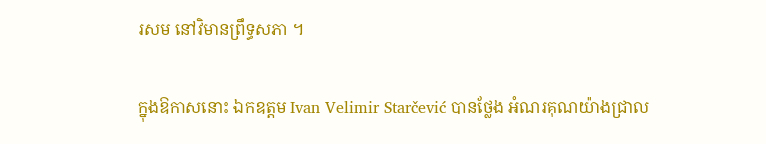រសម នៅវិមានព្រឹទ្ធសភា ។

ក្នុងឱកាសនោះ ឯកឧត្តម Ivan Velimir Starčević បានថ្លែង អំណរគុណយ៉ាងជ្រាល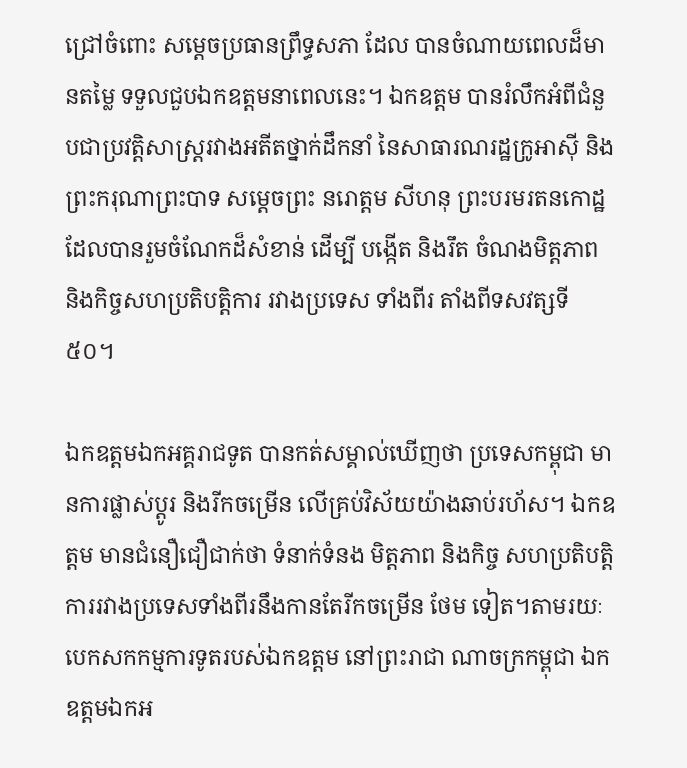ជ្រៅចំពោះ សម្តេចប្រធានព្រឹទ្ធសភា ដែល បានចំណាយពេលដ៏មានតម្លៃ ទទួលជួបឯកឧត្តមនាពេលនេះ។ ឯកឧត្តម បានរំលឹកអំពីជំនួបជាប្រវត្តិសាស្រ្តរវាងអតីតថ្នាក់ដឹកនាំ នៃសាធារណរដ្ឋក្រូអាស៊ី និងព្រះករុណាព្រះបាទ សម្តេចព្រះ នរោត្តម សីហនុ ព្រះបរមរតនកោដ្ឋ ដែលបានរួមចំណែកដ៏សំខាន់ ដើម្បី បង្កើត និងរឹត ចំណងមិត្តភាព និងកិច្ចសហប្រតិបត្តិការ រវាងប្រទេស ទាំងពីរ តាំងពីទសវត្សទី៥០។

ឯកឧត្តមឯកអគ្គរាជទូត បានកត់សម្គាល់ឃើញថា ប្រទេសកម្ពុជា មានការផ្លាស់ប្តូរ និងរីកចម្រើន លើគ្រប់វិស័យយ៉ាងឆាប់រហ័ស។ ឯកឧត្តម មានជំនឿជឿជាក់ថា ទំនាក់ទំនង មិត្តភាព និងកិច្ច សហប្រតិបត្តិការរវាងប្រទេសទាំងពីរនឹងកានតែរីកចម្រើន ថែម ទៀត។តាមរយៈបេកសកកម្មការទូតរបស់ឯកឧត្តម នៅព្រះរាជា ណាចក្រកម្ពុជា ឯកឧត្តមឯកអ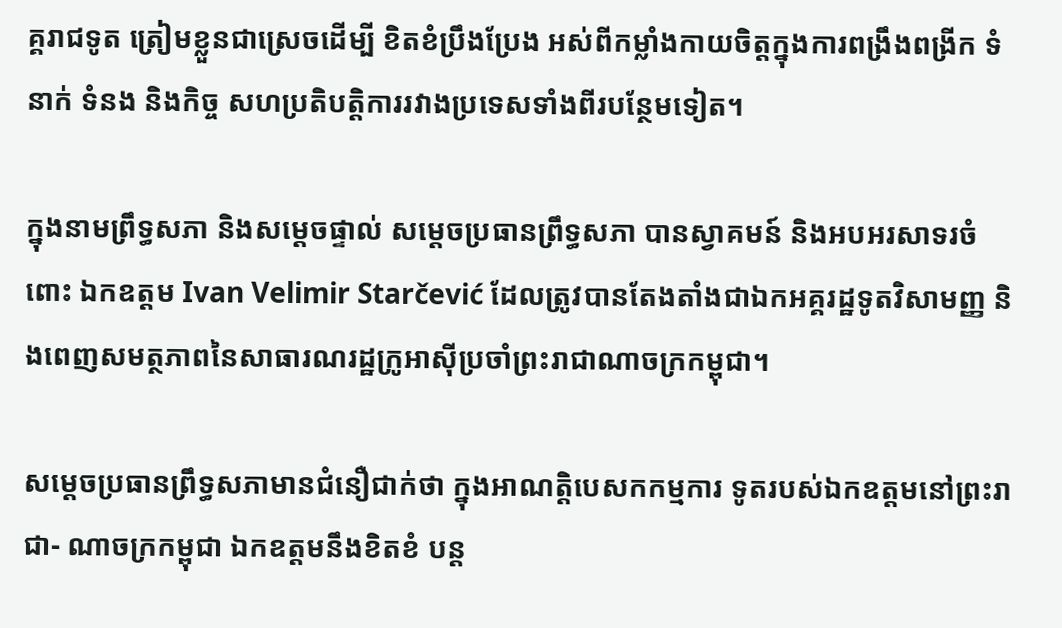គ្គរាជទូត ត្រៀមខ្លួនជាស្រេចដើម្បី ខិតខំប្រឹងប្រែង អស់ពីកម្លាំងកាយចិត្តក្នុងការពង្រឹងពង្រីក ទំនាក់ ទំនង និងកិច្ច សហប្រតិបត្តិការរវាងប្រទេសទាំងពីរបន្ថែមទៀត។

ក្នុងនាមព្រឹទ្ធសភា និងសម្តេចផ្ទាល់ សម្តេចប្រធានព្រឹទ្ធសភា បានស្វាគមន៍ និងអបអរសាទរចំពោះ ឯកឧត្តម Ivan Velimir Starčević ដែលត្រូវបានតែងតាំងជាឯកអគ្គរដ្ឋទូតវិសាមញ្ញ និងពេញសមត្ថភាពនៃសាធារណរដ្ឋក្រូអាស៊ីប្រចាំព្រះរាជាណាចក្រកម្ពុជា។

សម្តេចប្រធានព្រឹទ្ធសភាមានជំនឿជាក់ថា ក្នុងអាណត្តិបេសកកម្មការ ទូតរបស់ឯកឧត្តមនៅព្រះរាជា- ណាចក្រកម្ពុជា ឯកឧត្តមនឹងខិតខំ បន្ត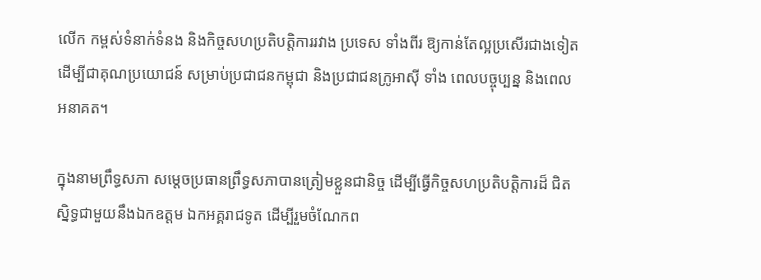លើក កម្ពស់ទំនាក់ទំនង និងកិច្ចសហប្រតិបត្តិការរវាង ប្រទេស ទាំងពីរ ឱ្យកាន់តែល្អប្រសើរជាងទៀត ដើម្បីជាគុណប្រយោជន៍ សម្រាប់ប្រជាជនកម្ពុជា និងប្រជាជនក្រូអាស៊ី ទាំង ពេលបច្ចុប្បន្ន និងពេលអនាគត។

ក្នុងនាមព្រឹទ្ធសភា សម្តេចប្រធានព្រឹទ្ធសភាបានត្រៀមខ្លួនជានិច្ច ដើម្បីធ្វើកិច្ចសហប្រតិបត្តិការដ៏ ជិតស្និទ្ធជាមួយនឹងឯកឧត្តម ឯកអគ្គរាជទូត ដើម្បីរួមចំណែកព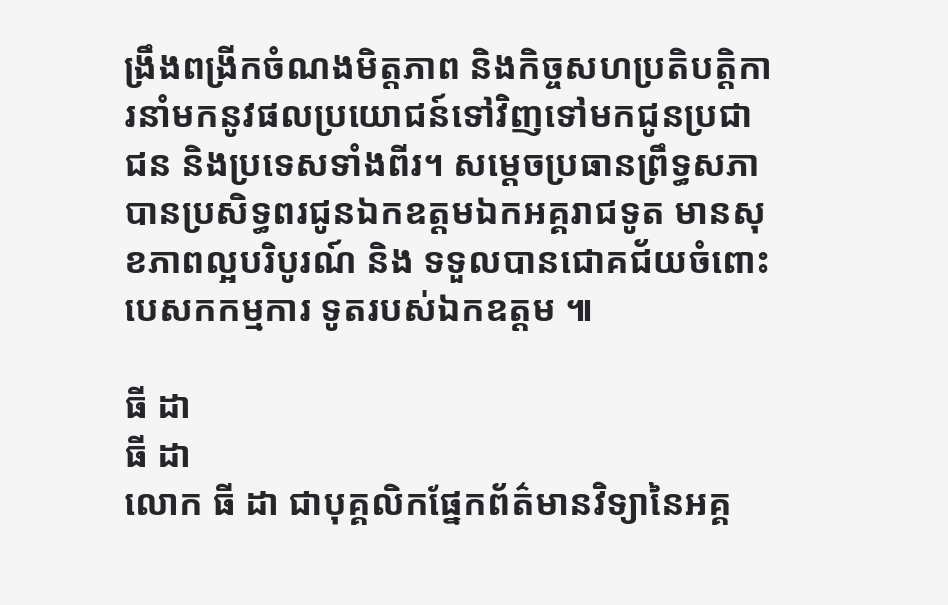ង្រឹងពង្រីកចំណងមិត្តភាព និងកិច្ចសហប្រតិបត្តិការនាំមកនូវផលប្រយោជន៍ទៅវិញទៅមកជូនប្រជាជន និងប្រទេសទាំងពីរ។ សម្តេចប្រធានព្រឹទ្ធសភាបានប្រសិទ្ធពរជូនឯកឧត្តមឯកអគ្គរាជទូត មានសុខភាពល្អបរិបូរណ៍ និង ទទួលបានជោគជ័យចំពោះ បេសកកម្មការ ទូតរបស់ឯកឧត្តម ៕

ធី ដា
ធី ដា
លោក ធី ដា ជាបុគ្គលិកផ្នែកព័ត៌មានវិទ្យានៃអគ្គ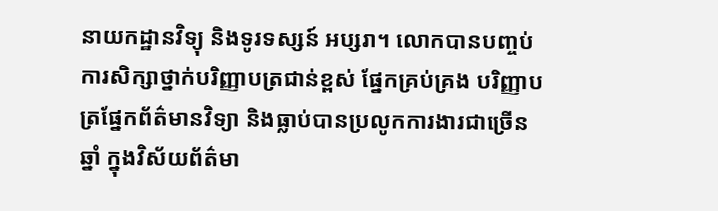នាយកដ្ឋានវិទ្យុ និងទូរទស្សន៍ អប្សរា។ លោកបានបញ្ចប់ការសិក្សាថ្នាក់បរិញ្ញាបត្រជាន់ខ្ពស់ ផ្នែកគ្រប់គ្រង បរិញ្ញាបត្រផ្នែកព័ត៌មានវិទ្យា និងធ្លាប់បានប្រលូកការងារជាច្រើនឆ្នាំ ក្នុងវិស័យព័ត៌មា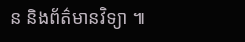ន និងព័ត៌មានវិទ្យា ៕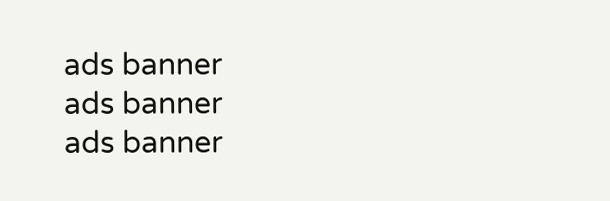ads banner
ads banner
ads banner